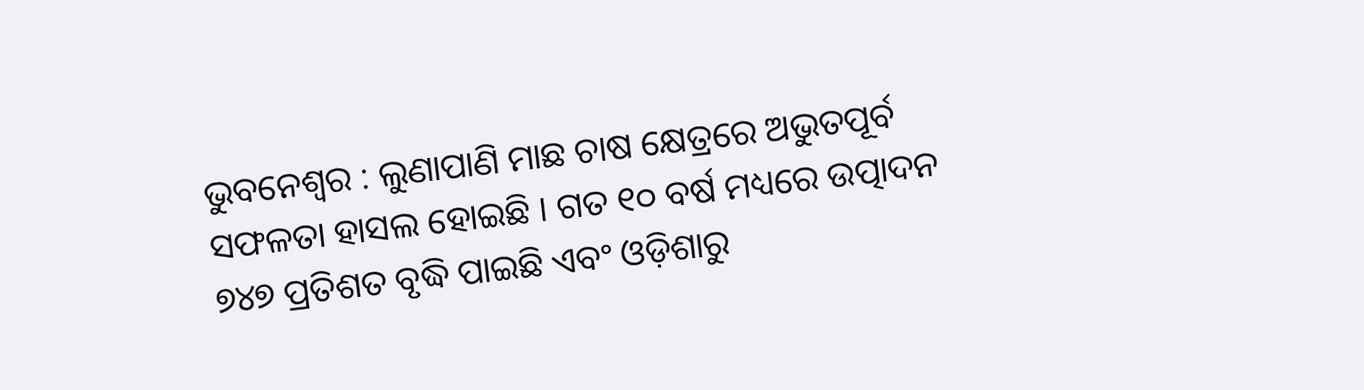ଭୁବନେଶ୍ୱର : ଲୁଣାପାଣି ମାଛ ଚାଷ କ୍ଷେତ୍ରରେ ଅଭୁତପୂର୍ବ ସଫଳତା ହାସଲ ହୋଇଛି । ଗତ ୧୦ ବର୍ଷ ମଧ୍ୟରେ ଉତ୍ପାଦନ ୭୪୭ ପ୍ରତିଶତ ବୃଦ୍ଧି ପାଇଛି ଏବଂ ଓଡ଼ିଶାରୁ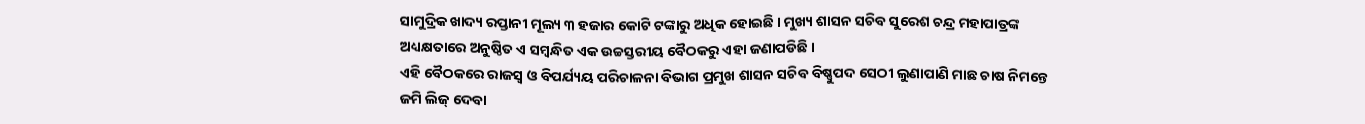ସାମୁଦ୍ରିକ ଖାଦ୍ୟ ରପ୍ତାନୀ ମୂଲ୍ୟ ୩ ହଜାର କୋଟି ଟଙ୍କାରୁ ଅଧିକ ହୋଇଛି । ମୁଖ୍ୟ ଶାସନ ସଚିବ ସୁରେଶ ଚନ୍ଦ୍ର ମହାପାତ୍ରଙ୍କ ଅଧ୍ୟକ୍ଷତାରେ ଅନୁଷ୍ଠିତ ଏ ସମ୍ବନ୍ଧିତ ଏକ ଉଚ୍ଚସ୍ତରୀୟ ବୈଠକରୁ ଏହା ଜଣାପଡିଛି ।
ଏହି ବୈଠକରେ ରାଜସ୍ୱ ଓ ବିପର୍ଯ୍ୟୟ ପରିଚାଳନା ବିଭାଗ ପ୍ରମୁଖ ଶାସନ ସଚିବ ବିଷ୍ଣୁପଦ ସେଠୀ ଲୁଣାପାଣି ମାଛ ଚାଷ ନିମନ୍ତେ ଜମି ଲିଜ୍ ଦେବା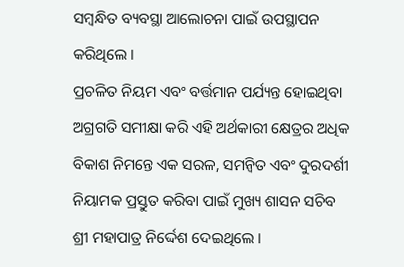ସମ୍ୱନ୍ଧିତ ବ୍ୟବସ୍ଥା ଆଲୋଚନା ପାଇଁ ଉପସ୍ଥାପନ କରିଥିଲେ ।
ପ୍ରଚଳିତ ନିୟମ ଏବଂ ବର୍ତ୍ତମାନ ପର୍ଯ୍ୟନ୍ତ ହୋଇଥିବା ଅଗ୍ରଗତି ସମୀକ୍ଷା କରି ଏହି ଅର୍ଥକାରୀ କ୍ଷେତ୍ରର ଅଧିକ ବିକାଶ ନିମନ୍ତେ ଏକ ସରଳ, ସମନ୍ୱିତ ଏବଂ ଦୁରଦର୍ଶୀ ନିୟାମକ ପ୍ରସ୍ତୁତ କରିବା ପାଇଁ ମୁଖ୍ୟ ଶାସନ ସଚିବ ଶ୍ରୀ ମହାପାତ୍ର ନିର୍ଦ୍ଦେଶ ଦେଇଥିଲେ ।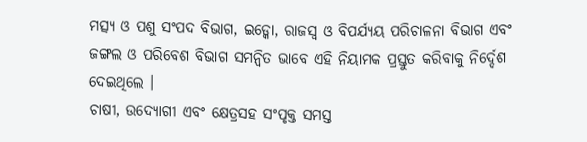ମତ୍ସ୍ୟ ଓ ପଶୁ ସଂପଦ ବିଭାଗ, ଇଡ୍କୋ, ରାଜସ୍ୱ ଓ ବିପର୍ଯ୍ୟୟ ପରିଚାଳନା ବିଭାଗ ଏବଂ ଜଙ୍ଗଲ ଓ ପରିବେଶ ବିଭାଗ ସମନ୍ୱିତ ଭାବେ ଏହି ନିୟାମକ ପ୍ରସ୍ତୁତ କରିବାକୁ ନିର୍ଦ୍ଦେଶ ଦେଇଥିଲେ ।
ଚାଷୀ, ଉଦ୍ୟୋଗୀ ଏବଂ କ୍ଷେତ୍ରସହ ସଂପୃକ୍ତ ସମସ୍ତ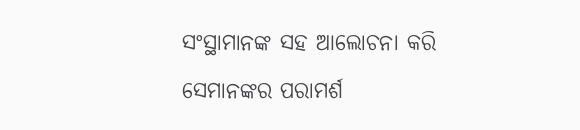ସଂସ୍ଥାମାନଙ୍କ ସହ ଆଲୋଚନା କରି ସେମାନଙ୍କର ପରାମର୍ଶ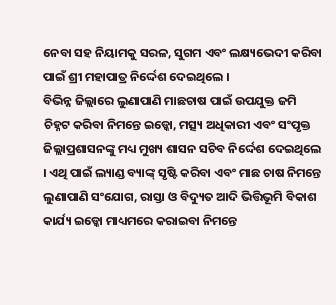ନେବା ସହ ନିୟାମକୁ ସରଳ, ସୁଗମ ଏବଂ ଲକ୍ଷ୍ୟଭେଦୀ କରିବା ପାଇଁ ଶ୍ରୀ ମହାପାତ୍ର ନିର୍ଦ୍ଦେଶ ଦେଇଥିଲେ ।
ବିଭିନ୍ନ ଜିଲ୍ଲାରେ ଲୁଣାପାଣି ମାଛଚାଷ ପାଇଁ ଉପଯୁକ୍ତ ଜମି ଚିହ୍ନଟ କରିବା ନିମନ୍ତେ ଇଡ୍କୋ, ମତ୍ସ୍ୟ ଅଧିକାରୀ ଏବଂ ସଂପୃକ୍ତ ଜିଲ୍ଲାପ୍ରଶାସନଙ୍କୁ ମଧ୍ୟ ମୁଖ୍ୟ ଶାସନ ସଚିବ ନିର୍ଦ୍ଦେଶ ଦେଇଥିଲେ । ଏଥି ପାଇଁ ଲ୍ୟାଣ୍ଡ ବ୍ୟାଙ୍କ୍ ସୃଷ୍ଟି କରିବା ଏବଂ ମାଛ ଚାଷ ନିମନ୍ତେ ଲୁଣାପାଣି ସଂଯୋଗ, ରାସ୍ତା ଓ ବିଦ୍ୟୁତ ଆଦି ଭିତ୍ତିଭୂମି ବିକାଶ କାର୍ଯ୍ୟ ଇଡ୍କୋ ମାଧ୍ୟମରେ କରାଇବା ନିମନ୍ତେ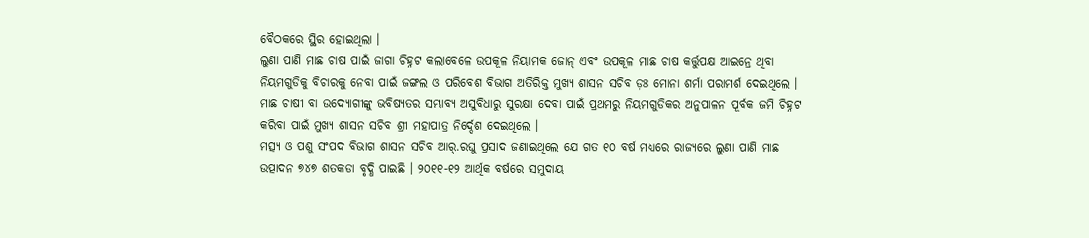ବୈଠକରେ ସ୍ଥିର ହୋଇଥିଲା ।
ଲୁଣା ପାଣି ମାଛ ଚାଷ ପାଇଁ ଜାଗା ଚିହ୍ନଟ କଲାବେଳେ ଉପକୂଳ ନିୟାମକ ଜୋନ୍ ଏବଂ ଉପକୂଳ ମାଛ ଚାଷ କର୍ତ୍ତୁପକ୍ଷ ଆଇନ୍ରେ ଥିବା ନିୟମଗୁଡିକୁ ବିଚାରକୁ ନେବା ପାଇଁ ଜଙ୍ଗଲ ଓ ପରିବେଶ ବିଭାଗ ଅତିରିକ୍ତ ମୁଖ୍ୟ ଶାସନ ସଚିବ ଡ଼ଃ ମୋନା ଶର୍ମା ପରାମର୍ଶ ଦେଇଥିଲେ । ମାଛ ଚାଷୀ ବା ଉଦ୍ୟୋଗୀଙ୍କୁ ଭବିଷ୍ୟତର ସମ୍ଭାବ୍ୟ ଅସୁବିଧାରୁ ସୁରକ୍ଷା ଦେବା ପାଇଁ ପ୍ରଥମରୁ ନିୟମଗୁଡିକର ଅନୁପାଳନ ପୂର୍ବକ ଜମି ଚିହ୍ନଟ କରିବା ପାଇଁ ମୁଖ୍ୟ ଶାସନ ସଚିବ ଶ୍ରୀ ମହାପାତ୍ର ନିର୍ଦ୍ଦେଶ ଦେଇଥିଲେ ।
ମତ୍ସ୍ୟ ଓ ପଶୁ ସଂପଦ ବିଭାଗ ଶାସନ ସଚିବ ଆର୍.ରଘୁ ପ୍ରସାଦ ଜଣାଇଥିଲେ ଯେ ଗତ ୧୦ ବର୍ଷ ମଧ୍ୟରେ ରାଜ୍ୟରେ ଲୁଣା ପାଣି ମାଛ ଉତ୍ପାଦନ ୭୪୭ ଶତକଡା ବୃଦ୍ଧି ପାଇଛି । ୨୦୧୧-୧୨ ଆର୍ଥିକ ବର୍ଷରେ ସମୁଦାୟ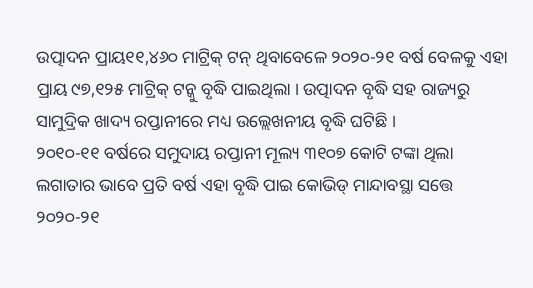ଉତ୍ପାଦନ ପ୍ରାୟ୧୧,୪୬୦ ମାଟ୍ରିକ୍ ଟନ୍ ଥିବାବେଳେ ୨୦୨୦-୨୧ ବର୍ଷ ବେଳକୁ ଏହା ପ୍ରାୟ ୯୭,୧୨୫ ମାଟ୍ରିକ୍ ଟନ୍କୁ ବୃଦ୍ଧି ପାଇଥିଲା । ଉତ୍ପାଦନ ବୃଦ୍ଧି ସହ ରାଜ୍ୟରୁ ସାମୁଦ୍ରିକ ଖାଦ୍ୟ ରପ୍ତାନୀରେ ମଧ୍ୟ ଉଲ୍ଲେଖନୀୟ ବୃଦ୍ଧି ଘଟିଛି ।
୨୦୧୦-୧୧ ବର୍ଷରେ ସମୁଦାୟ ରପ୍ତାନୀ ମୂଲ୍ୟ ୩୧୦୭ କୋଟି ଟଙ୍କା ଥିଲା ଲଗାତାର ଭାବେ ପ୍ରତି ବର୍ଷ ଏହା ବୃଦ୍ଧି ପାଇ କୋଭିଡ୍ ମାନ୍ଦାବସ୍ଥା ସତ୍ତେ ୨୦୨୦-୨୧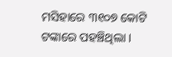ମସିହାରେ ୩୧୦୭ କୋଟି ଟଙ୍କାରେ ପହଞ୍ଚିଥିଲା ।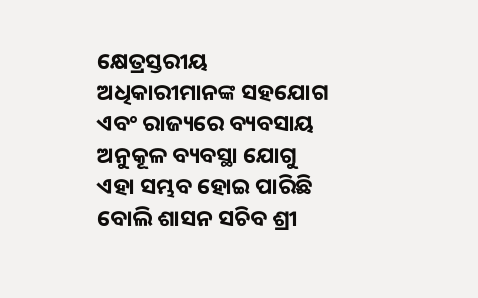କ୍ଷେତ୍ରସ୍ତରୀୟ ଅଧିକାରୀମାନଙ୍କ ସହଯୋଗ ଏବଂ ରାଜ୍ୟରେ ବ୍ୟବସାୟ ଅନୁକୂଳ ବ୍ୟବସ୍ଥା ଯୋଗୁ ଏହା ସମ୍ଭବ ହୋଇ ପାରିଛି ବୋଲି ଶାସନ ସଚିବ ଶ୍ରୀ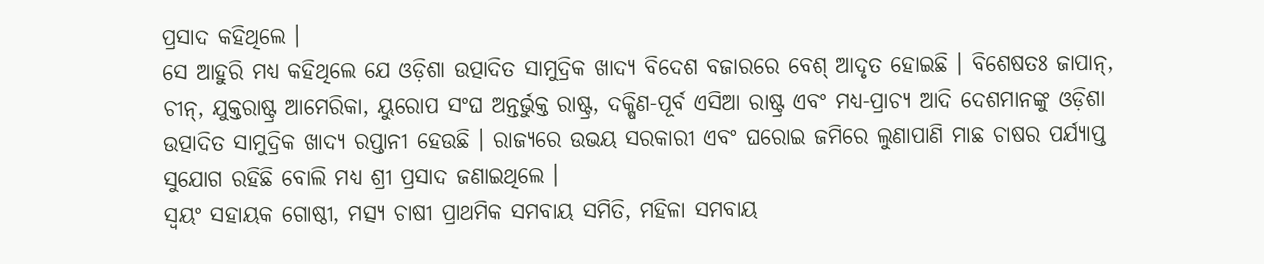ପ୍ରସାଦ କହିଥିଲେ ।
ସେ ଆହୁରି ମଧ୍ୟ କହିଥିଲେ ଯେ ଓଡ଼ିଶା ଉତ୍ପାଦିତ ସାମୁଦ୍ରିକ ଖାଦ୍ୟ ବିଦେଶ ବଜାରରେ ବେଶ୍ ଆଦୃତ ହୋଇଛି । ବିଶେଷତଃ ଜାପାନ୍, ଚୀନ୍, ଯୁକ୍ତରାଷ୍ଟ୍ର ଆମେରିକା, ୟୁରୋପ ସଂଘ ଅନ୍ତର୍ଭୁକ୍ତ ରାଷ୍ଟ୍ର, ଦକ୍ଷିଣ-ପୂର୍ବ ଏସିଆ ରାଷ୍ଟ୍ର ଏବଂ ମଧ୍ୟ-ପ୍ରାଚ୍ୟ ଆଦି ଦେଶମାନଙ୍କୁ ଓଡ଼ିଶା ଉତ୍ପାଦିତ ସାମୁଦ୍ରିକ ଖାଦ୍ୟ ରପ୍ତାନୀ ହେଉଛି । ରାଜ୍ୟରେ ଉଭୟ ସରକାରୀ ଏବଂ ଘରୋଇ ଜମିରେ ଲୁଣାପାଣି ମାଛ ଚାଷର ପର୍ଯ୍ୟାପ୍ତ ସୁଯୋଗ ରହିଛି ବୋଲି ମଧ୍ୟ ଶ୍ରୀ ପ୍ରସାଦ ଜଣାଇଥିଲେ ।
ସ୍ୱୟଂ ସହାୟକ ଗୋଷ୍ଠୀ, ମତ୍ସ୍ୟ ଚାଷୀ ପ୍ରାଥମିକ ସମବାୟ ସମିତି, ମହିଳା ସମବାୟ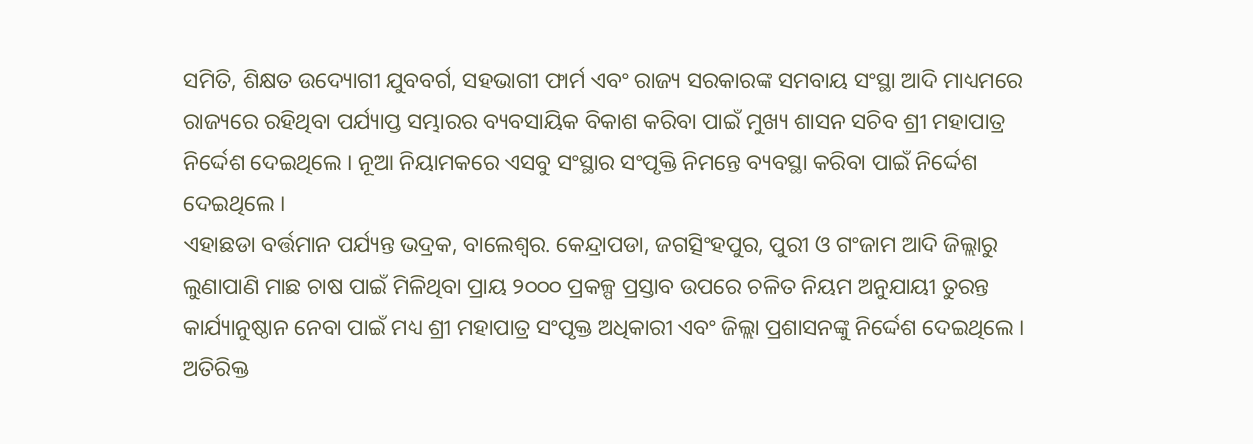ସମିତି, ଶିକ୍ଷତ ଉଦ୍ୟୋଗୀ ଯୁବବର୍ଗ, ସହଭାଗୀ ଫାର୍ମ ଏବଂ ରାଜ୍ୟ ସରକାରଙ୍କ ସମବାୟ ସଂସ୍ଥା ଆଦି ମାଧ୍ୟମରେ ରାଜ୍ୟରେ ରହିଥିବା ପର୍ଯ୍ୟାପ୍ତ ସମ୍ଭାରର ବ୍ୟବସାୟିକ ବିକାଶ କରିବା ପାଇଁ ମୁଖ୍ୟ ଶାସନ ସଚିବ ଶ୍ରୀ ମହାପାତ୍ର ନିର୍ଦ୍ଦେଶ ଦେଇଥିଲେ । ନୂଆ ନିୟାମକରେ ଏସବୁ ସଂସ୍ଥାର ସଂପୃକ୍ତି ନିମନ୍ତେ ବ୍ୟବସ୍ଥା କରିବା ପାଇଁ ନିର୍ଦ୍ଦେଶ ଦେଇଥିଲେ ।
ଏହାଛଡା ବର୍ତ୍ତମାନ ପର୍ଯ୍ୟନ୍ତ ଭଦ୍ରକ, ବାଲେଶ୍ୱର. କେନ୍ଦ୍ରାପଡା, ଜଗତ୍ସିଂହପୁର, ପୁରୀ ଓ ଗଂଜାମ ଆଦି ଜିଲ୍ଲାରୁ ଲୁଣାପାଣି ମାଛ ଚାଷ ପାଇଁ ମିଳିଥିବା ପ୍ରାୟ ୨୦୦୦ ପ୍ରକଳ୍ପ ପ୍ରସ୍ତାବ ଉପରେ ଚଳିତ ନିୟମ ଅନୁଯାୟୀ ତୁରନ୍ତ କାର୍ଯ୍ୟାନୁଷ୍ଠାନ ନେବା ପାଇଁ ମଧ୍ୟ ଶ୍ରୀ ମହାପାତ୍ର ସଂପୃକ୍ତ ଅଧିକାରୀ ଏବଂ ଜିଲ୍ଲା ପ୍ରଶାସନଙ୍କୁ ନିର୍ଦ୍ଦେଶ ଦେଇଥିଲେ ।
ଅତିରିକ୍ତ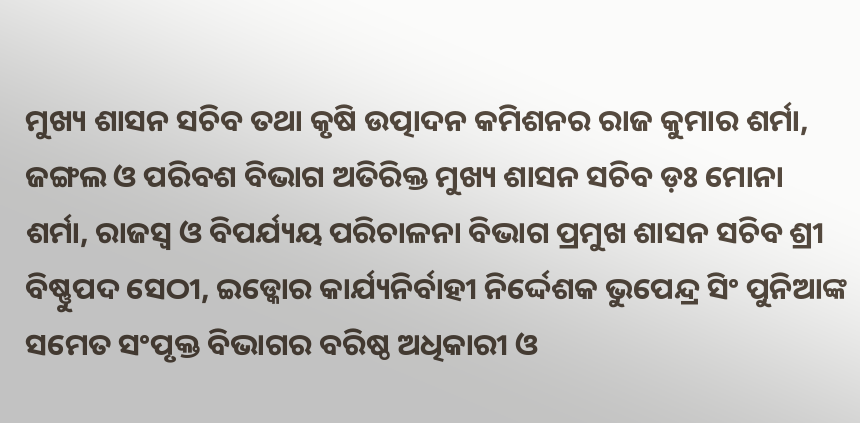ମୁଖ୍ୟ ଶାସନ ସଚିବ ତଥା କୃଷି ଉତ୍ପାଦନ କମିଶନର ରାଜ କୁମାର ଶର୍ମା, ଜଙ୍ଗଲ ଓ ପରିବଶ ବିଭାଗ ଅତିରିକ୍ତ ମୁଖ୍ୟ ଶାସନ ସଚିବ ଡ଼ଃ ମୋନା ଶର୍ମା, ରାଜସ୍ୱ ଓ ବିପର୍ଯ୍ୟୟ ପରିଚାଳନା ବିଭାଗ ପ୍ରମୁଖ ଶାସନ ସଚିବ ଶ୍ରୀ ବିଷ୍ଣୁପଦ ସେଠୀ, ଇଡ୍କୋର କାର୍ଯ୍ୟନିର୍ବାହୀ ନିର୍ଦ୍ଦେଶକ ଭୁପେନ୍ଦ୍ର ସିଂ ପୁନିଆଙ୍କ ସମେତ ସଂପୃକ୍ତ ବିଭାଗର ବରିଷ୍ଠ ଅଧିକାରୀ ଓ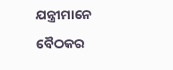ଯନ୍ତ୍ରୀମାନେ ବୈଠକର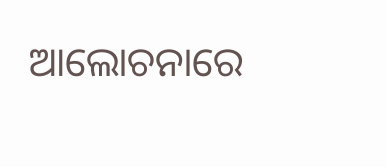ଆଲୋଚନାରେ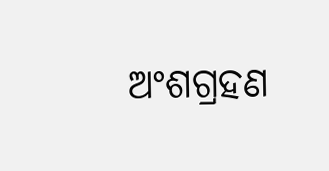ଅଂଶଗ୍ରହଣ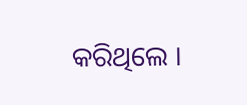କରିଥିଲେ ।